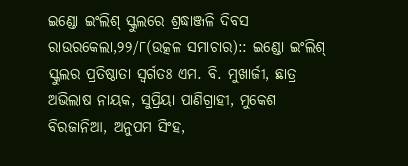ଇଣ୍ଡୋ ଇଂଲିଶ୍ ସ୍କୁଲରେ ଶ୍ରଦ୍ଧାଞ୍ଜଳି ଦିବସ
ରାଉରକେଲା,୨୨/୮(ଉତ୍କଳ ସମାଚାର):: ଇଣ୍ଡୋ ଇଂଲିଶ୍ ସ୍କୁଲର ପ୍ରତିଷ୍ଠାତା ସ୍ୱର୍ଗତଃ ଏମ. ବି. ମୁଖାର୍ଜୀ, ଛାତ୍ର ଅଭିଲାଷ ନାୟକ, ସୁପ୍ରିୟା ପାଣିଗ୍ରାହୀ, ମୁକେଶ ବିରଜାନିଆ, ଅନୁପମ ସିଂହ,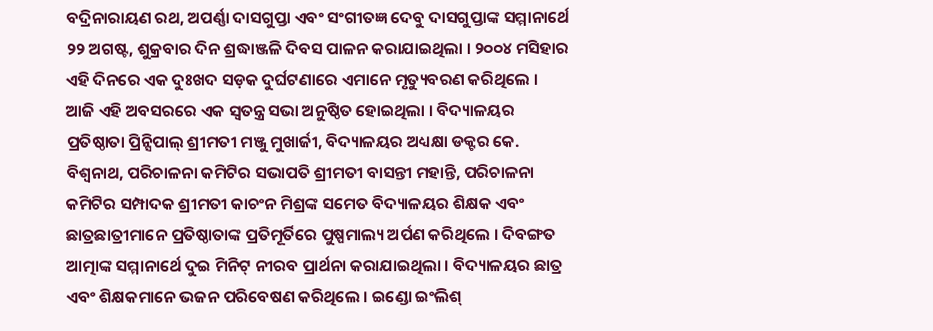ବଦ୍ରିନାରାୟଣ ରଥ, ଅପର୍ଣ୍ଣା ଦାସଗୁପ୍ତା ଏବଂ ସଂଗୀତଜ୍ଞ ଦେବୁ ଦାସଗୁପ୍ତାଙ୍କ ସମ୍ମାନାର୍ଥେ ୨୨ ଅଗଷ୍ଟ, ଶୁକ୍ରବାର ଦିନ ଶ୍ରଦ୍ଧାଞ୍ଜଳି ଦିବସ ପାଳନ କରାଯାଇଥିଲା । ୨୦୦୪ ମସିହାର ଏହି ଦିନରେ ଏକ ଦୁଃଖଦ ସଡ଼କ ଦୁର୍ଘଟଣାରେ ଏମାନେ ମୃତ୍ୟୁବରଣ କରିଥିଲେ । ଆଜି ଏହି ଅବସରରେ ଏକ ସ୍ୱତନ୍ତ୍ର ସଭା ଅନୁଷ୍ଠିତ ହୋଇଥିଲା । ବିଦ୍ୟାଳୟର ପ୍ରତିଷ୍ଠାତା ପ୍ରିନ୍ସିପାଲ୍ ଶ୍ରୀମତୀ ମଞ୍ଜୁ ମୁଖାର୍ଜୀ, ବିଦ୍ୟାଳୟର ଅଧ୍ୟକ୍ଷା ଡକ୍ଟର କେ. ବିଶ୍ୱନାଥ, ପରିଚାଳନା କମିଟିର ସଭାପତି ଶ୍ରୀମତୀ ବାସନ୍ତୀ ମହାନ୍ତି, ପରିଚାଳନା କମିଟିର ସମ୍ପାଦକ ଶ୍ରୀମତୀ କାଚଂନ ମିଶ୍ରଙ୍କ ସମେତ ବିଦ୍ୟାଳୟର ଶିକ୍ଷକ ଏବଂ ଛାତ୍ରଛାତ୍ରୀମାନେ ପ୍ରତିଷ୍ଠାତାଙ୍କ ପ୍ରତିମୂର୍ତିରେ ପୁଷ୍ପମାଲ୍ୟ ଅର୍ପଣ କରିଥିଲେ । ଦିବଙ୍ଗତ ଆତ୍ମାଙ୍କ ସମ୍ମାନାର୍ଥେ ଦୁଇ ମିନିଟ୍ ନୀରବ ପ୍ରାର୍ଥନା କରାଯାଇଥିଲା । ବିଦ୍ୟାଳୟର ଛାତ୍ର ଏବଂ ଶିକ୍ଷକମାନେ ଭଜନ ପରିବେଷଣ କରିଥିଲେ । ଇଣ୍ଡୋ ଇଂଲିଶ୍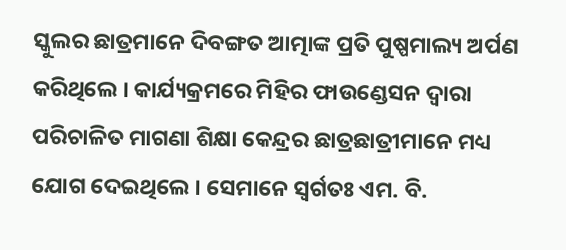ସ୍କୁଲର ଛାତ୍ରମାନେ ଦିବଙ୍ଗତ ଆତ୍ମାଙ୍କ ପ୍ରତି ପୁଷ୍ପମାଲ୍ୟ ଅର୍ପଣ କରିଥିଲେ । କାର୍ଯ୍ୟକ୍ରମରେ ମିହିର ଫାଉଣ୍ଡେସନ ଦ୍ୱାରା ପରିଚାଳିତ ମାଗଣା ଶିକ୍ଷା କେନ୍ଦ୍ରର ଛାତ୍ରଛାତ୍ରୀମାନେ ମଧ୍ୟ ଯୋଗ ଦେଇଥିଲେ । ସେମାନେ ସ୍ୱର୍ଗତଃ ଏମ. ବି.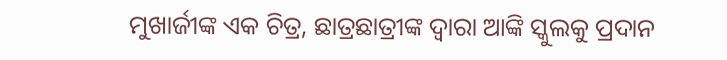ମୁଖାର୍ଜୀଙ୍କ ଏକ ଚିତ୍ର, ଛାତ୍ରଛାତ୍ରୀଙ୍କ ଦ୍ୱାରା ଆଙ୍କି ସ୍କୁଲକୁ ପ୍ରଦାନ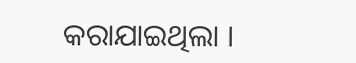କରାଯାଇଥିଲା ।